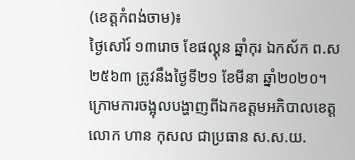(ខេត្តកំពង់ចាម)៖
ថ្ងៃសៅរ៍ ១៣រោច ខែផល្គុន ឆ្នាំកុរ ឯកស័ក ព.ស ២៥៦៣ ត្រូវនឹងថ្ងៃទី២១ ខែមីនា ឆ្នាំ២០២០។
ក្រោមការចង្អុលបង្ហាញពីឯកឧត្តមអភិបាលខេត្ត លោក ហាន កុសល ជាប្រធាន ស.ស.យ.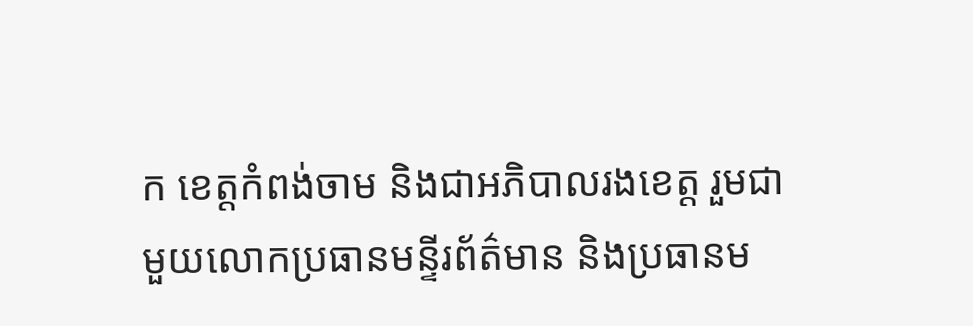ក ខេត្តកំពង់ចាម និងជាអភិបាលរងខេត្ត រួមជាមួយលោកប្រធានមន្ទីរព័ត៌មាន និងប្រធានម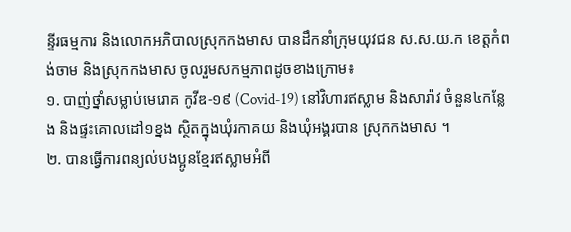ន្ទីរធម្មការ និងលោកអភិបាលស្រុកកងមាស បានដឹកនាំក្រុមយុវជន ស.ស.យ.ក ខេត្តកំពង់ចាម និងស្រុកកងមាស ចូលរួមសកម្មភាពដូចខាងក្រោម៖
១. បាញ់ថ្នាំសម្លាប់មេរោគ កូវីឌ-១៩ (Covid-19) នៅវិហារឥស្លាម និងសារ៉ាវ ចំនួន៤កន្លែង និងផ្ទះគោលដៅ១ខ្នង ស្ថិតក្នុងឃុំរកាគយ និងឃុំអង្គរបាន ស្រុកកងមាស ។
២. បានធ្វើការពន្យល់បងប្អូនខ្មែរឥស្លាមអំពី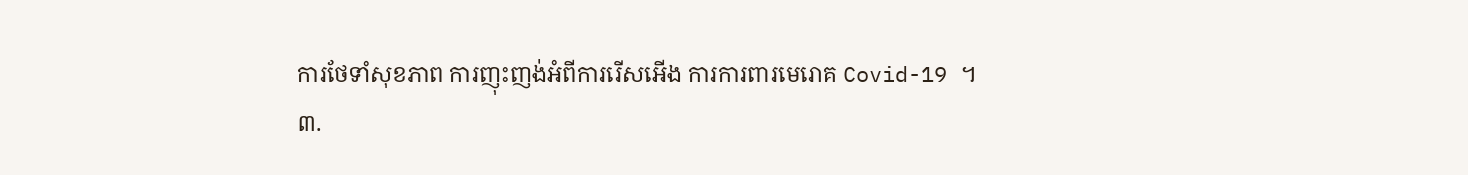ការថែទាំសុខភាព ការញុះញង់អំពីការរើសអើង ការការពារមេរោគ Covid-19 ។
៣.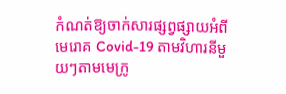កំណត់ឱ្យចាក់សារផ្សព្វផ្សាយអំពីមេរោគ Covid-19 តាមវិហារនីមួយៗតាមមេក្រូ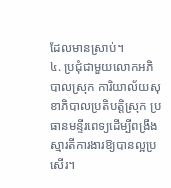ដែលមានស្រាប់។
៤. ប្រជុំជាមួយលោកអភិបាលស្រុក ការិយាល័យសុខាភិបាលប្រតិបត្តិស្រុក ប្រធានមន្ទីរពេទ្យដើម្បីពង្រឹងស្មារតីការងារឱ្យបានល្អប្រសើរ។